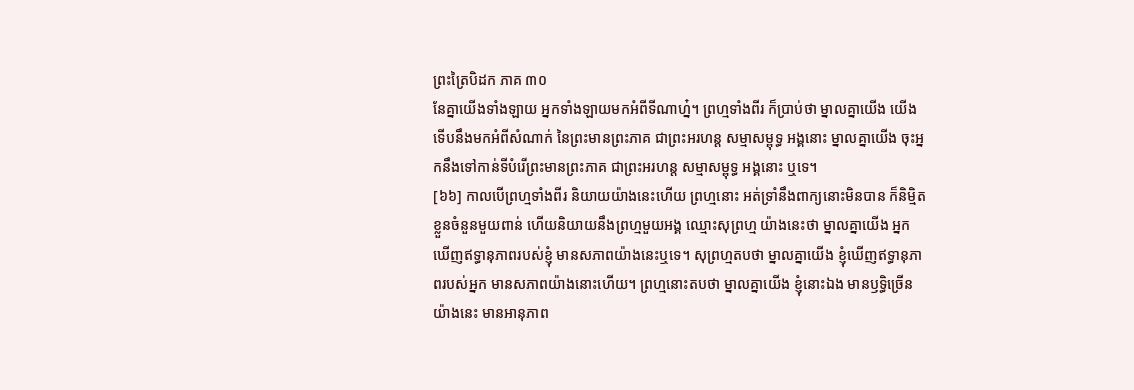ព្រះត្រៃបិដក ភាគ ៣០
នែគ្នាយើងទាំងឡាយ អ្នកទាំងឡាយមកអំពីទីណាហ្ន៎។ ព្រហ្មទាំងពីរ ក៏ប្រាប់ថា ម្នាលគ្នាយើង យើងទើបនឹងមកអំពីសំណាក់ នៃព្រះមានព្រះភាគ ជាព្រះអរហន្ត សម្មាសម្ពុទ្ធ អង្គនោះ ម្នាលគ្នាយើង ចុះអ្នកនឹងទៅកាន់ទីបំរើព្រះមានព្រះភាគ ជាព្រះអរហន្ត សម្មាសម្ពុទ្ធ អង្គនោះ ឬទេ។
[៦៦] កាលបើព្រហ្មទាំងពីរ និយាយយ៉ាងនេះហើយ ព្រហ្មនោះ អត់ទ្រាំនឹងពាក្យនោះមិនបាន ក៏និមិ្មតខ្លួនចំនួនមួយពាន់ ហើយនិយាយនឹងព្រហ្មមួយអង្គ ឈ្មោះសុព្រហ្ម យ៉ាងនេះថា ម្នាលគ្នាយើង អ្នកឃើញឥទ្ធានុភាពរបស់ខ្ញុំ មានសភាពយ៉ាងនេះឬទេ។ សុព្រហ្មតបថា ម្នាលគ្នាយើង ខ្ញុំឃើញឥទ្ធានុភាពរបស់អ្នក មានសភាពយ៉ាងនោះហើយ។ ព្រហ្មនោះតបថា ម្នាលគ្នាយើង ខ្ញុំនោះឯង មានឫទ្ធិច្រើនយ៉ាងនេះ មានអានុភាព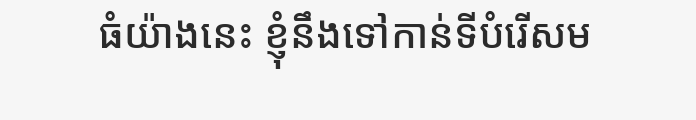ធំយ៉ាងនេះ ខ្ញុំនឹងទៅកាន់ទីបំរើសម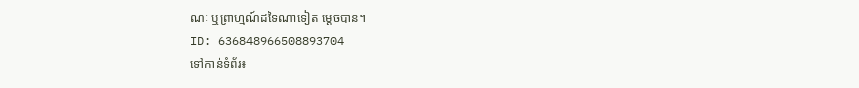ណៈ ឬព្រាហ្មណ៍ដទៃណាទៀត ម្តេចបាន។
ID: 636848966508893704
ទៅកាន់ទំព័រ៖